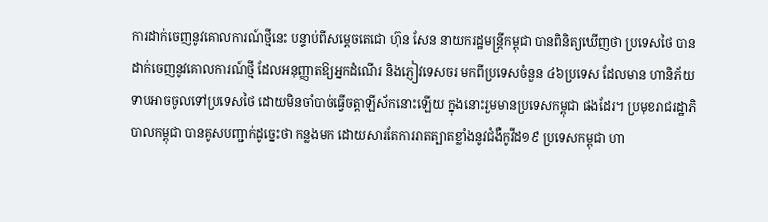ការដាក់ចេញនូវគោលការណ៍ថ្មីនេះ បន្ទាប់ពីសម្ដេចតេជោ ហ៊ុន សែន នាយករដ្ឋមន្ត្រីកម្ពុជា បានពិនិត្យឃើញថា ប្រទេសថៃ បានដាក់ចេញនូវគោលការណ៍ថ្មី ដែលអនុញ្ញាតឱ្យអ្នកដំណើរ និងភ្ញៀវទេសចរ មកពីប្រទេសចំនួន ៤៦ប្រទេស ដែលមាន ហានិភ័យទាបអាចចូលទៅប្រទេសថៃ ដោយមិនចាំបាច់ធ្វើចត្តាឡីស័កនោះឡើយ ក្នុងនោះរួមមានប្រទេសកម្ពុជា ផងដែរ។ ប្រមុខរាជរដ្ឋាភិបាលកម្ពុជា បានគូសបញ្ជាក់ដូច្នេះថា កន្លងមក ដោយសារតែការរាតត្បាតខ្លាំងនូវជំងឺកូវីដ១៩ ប្រទេសកម្ពុជា ហា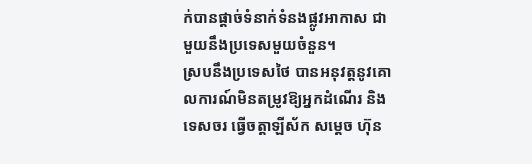ក់បានផ្ដាច់ទំនាក់ទំនងផ្លូវអាកាស ជាមួយនឹងប្រទេសមួយចំនួន។
ស្របនឹងប្រទេសថៃ បានអនុវត្តនូវគោលការណ៍មិនតម្រូវឱ្យអ្នកដំណើរ និងទេសចរ ធ្វើចត្តាឡីស័ក សម្ដេច ហ៊ុន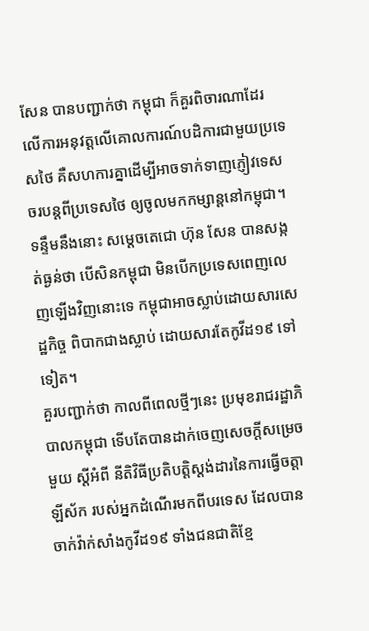សែន បានបញ្ជាក់ថា កម្ពុជា ក៏គួរពិចារណាដែរ លើការអនុវត្តលើគោលការណ៍បដិការជាមួយប្រទេសថៃ គឺសហការគ្នាដើម្បីអាចទាក់ទាញភ្ញៀវទេសចរបន្តពីប្រទេសថៃ ឲ្យចូលមកកម្សាន្ដនៅកម្ពុជា។ ទន្ទឹមនឹងនោះ សម្ដេចតេជោ ហ៊ុន សែន បានសង្កត់ធ្ងន់ថា បើសិនកម្ពុជា មិនបើកប្រទេសពេញលេញឡើងវិញនោះទេ កម្ពុជាអាចស្លាប់ដោយសារសេដ្ឋកិច្ច ពិបាកជាងស្លាប់ ដោយសារតែកូវីដ១៩ ទៅទៀត។
គួរបញ្ជាក់ថា កាលពីពេលថ្មីៗនេះ ប្រមុខរាជរដ្ឋាភិបាលកម្ពុជា ទើបតែបានដាក់ចេញសេចក្ដីសម្រេចមួយ ស្ដីអំពី នីតិវិធីប្រតិបត្តិស្តង់ដារនៃការធ្វើចត្តាឡីស័ក របស់អ្នកដំណើរមកពីបរទេស ដែលបានចាក់វ៉ាក់សាំងកូវីដ១៩ ទាំងជនជាតិខ្មែ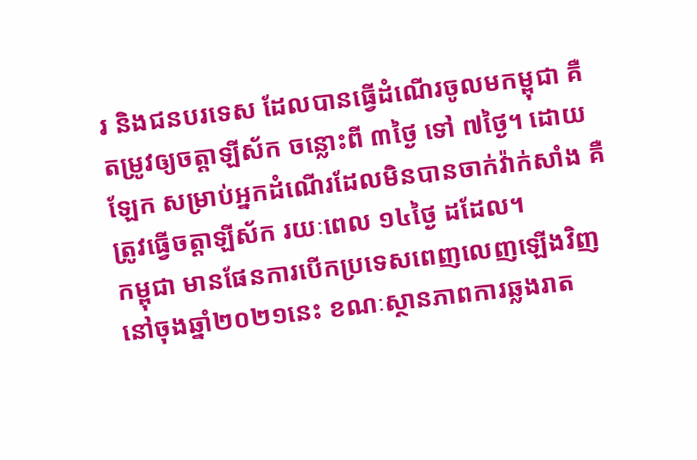រ និងជនបរទេស ដែលបានធ្វើដំណើរចូលមកម្ពុជា គឺតម្រូវឲ្យចត្តាឡីស័ក ចន្លោះពី ៣ថ្ងៃ ទៅ ៧ថ្ងៃ។ ដោយឡែក សម្រាប់អ្នកដំណើរដែលមិនបានចាក់វ៉ាក់សាំង គឺត្រូវធ្វើចត្តាឡីស័ក រយៈពេល ១៤ថ្ងៃ ដដែល។
កម្ពុជា មានផែនការបើកប្រទេសពេញលេញឡើងវិញ នៅចុងឆ្នាំ២០២១នេះ ខណៈស្ថានភាពការឆ្លងរាត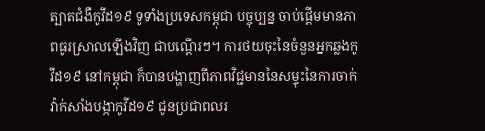ត្បាតជំងឺកូវីដ១៩ ទូទាំងប្រទេសកម្ពុជា បច្ចុប្បន្ន ចាប់ផ្ដើមមានភាពធូរស្រាលឡើងវិញ ជាបណ្ដើរៗ។ ការថយចុះនៃចំនួនអ្នកឆ្លងកូវីដ១៩ នៅកម្ពុជា ក៏បានបង្ហាញពីភាពវិជ្ជមាននៃសម្ទុះនៃការចាក់វ៉ាក់សាំងបង្កាកូវីដ១៩ ជូនប្រជាពលរ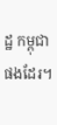ដ្ឋ កម្ពុជា ផងដែរ។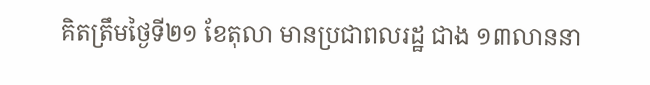គិតត្រឹមថ្ងៃទី២១ ខែតុលា មានប្រជាពលរដ្ឋ ជាង ១៣លាននា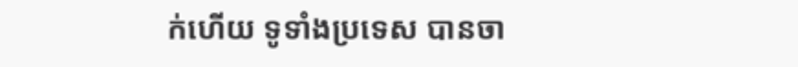ក់ហើយ ទូទាំងប្រទេស បានចា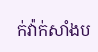ក់វ៉ាក់សាំងប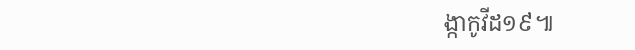ង្កាកូវីដ១៩៕